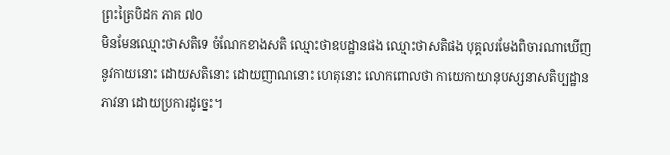ព្រះត្រៃបិដក ភាគ ៧០
មិនមែនឈ្មោះថាសតិទេ ចំណែកខាងសតិ ឈ្មោះថាឧបដ្ឋានផង ឈ្មោះថាសតិផង បុគ្គលរមែងពិចារណាឃើញនូវកាយនោះ ដោយសតិនោះ ដោយញាណនោះ ហេតុនោះ លោកពោលថា កាយេកាយានុបស្សនាសតិប្បដ្ឋានភាវនា ដោយប្រការដូច្នេះ។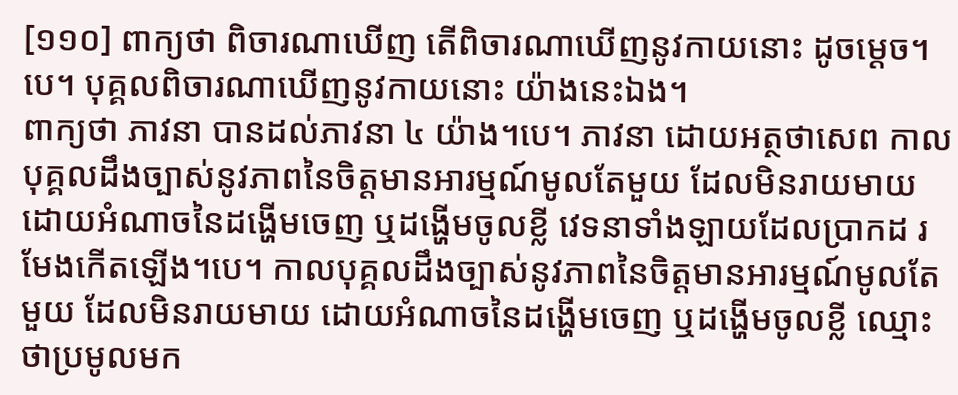[១១០] ពាក្យថា ពិចារណាឃើញ តើពិចារណាឃើញនូវកាយនោះ ដូចម្ដេច។បេ។ បុគ្គលពិចារណាឃើញនូវកាយនោះ យ៉ាងនេះឯង។
ពាក្យថា ភាវនា បានដល់ភាវនា ៤ យ៉ាង។បេ។ ភាវនា ដោយអត្ថថាសេព កាលបុគ្គលដឹងច្បាស់នូវភាពនៃចិត្តមានអារម្មណ៍មូលតែមួយ ដែលមិនរាយមាយ ដោយអំណាចនៃដង្ហើមចេញ ឬដង្ហើមចូលខ្លី វេទនាទាំងឡាយដែលប្រាកដ រមែងកើតឡើង។បេ។ កាលបុគ្គលដឹងច្បាស់នូវភាពនៃចិត្តមានអារម្មណ៍មូលតែមួយ ដែលមិនរាយមាយ ដោយអំណាចនៃដង្ហើមចេញ ឬដង្ហើមចូលខ្លី ឈ្មោះថាប្រមូលមក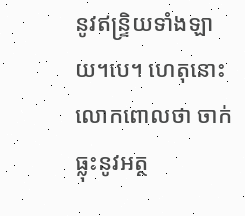នូវឥន្ទ្រិយទាំងឡាយ។បេ។ ហេតុនោះ លោកពោលថា ចាក់ធ្លុះនូវអត្ថ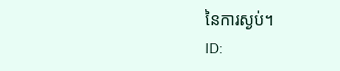នៃការស្ងប់។
ID: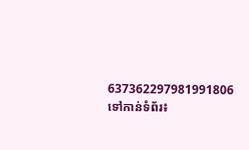637362297981991806
ទៅកាន់ទំព័រ៖